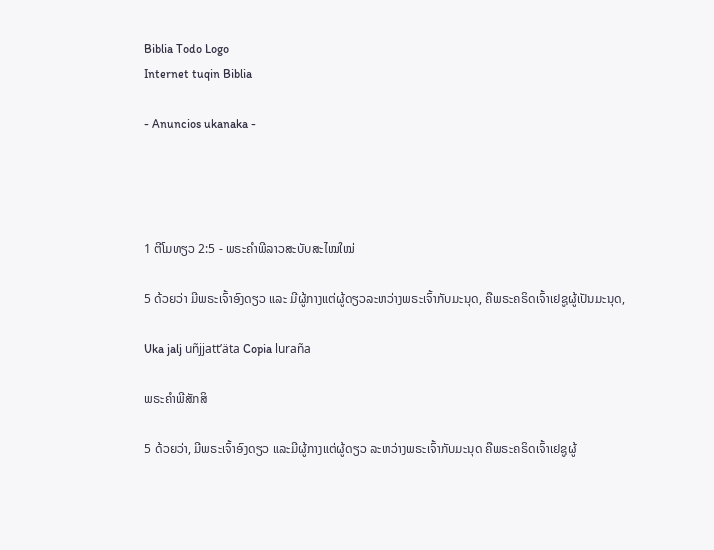Biblia Todo Logo
Internet tuqin Biblia

- Anuncios ukanaka -




1 ຕີໂມທຽວ 2:5 - ພຣະຄຳພີລາວສະບັບສະໄໝໃໝ່

5 ດ້ວຍວ່າ ມີພຣະເຈົ້າອົງດຽວ ແລະ ມີຜູ້ກາງແຕ່ຜູ້ດຽວລະຫວ່າງພຣະເຈົ້າກັບມະນຸດ, ຄືພຣະຄຣິດເຈົ້າເຢຊູຜູ້ເປັນມະນຸດ,

Uka jalj uñjjattʼäta Copia luraña

ພຣະຄຳພີສັກສິ

5 ດ້ວຍວ່າ, ມີພຣະເຈົ້າອົງດຽວ ແລະມີຜູ້ກາງແຕ່ຜູ້ດຽວ ລະຫວ່າງພຣະເຈົ້າກັບມະນຸດ ຄືພຣະຄຣິດເຈົ້າເຢຊູຜູ້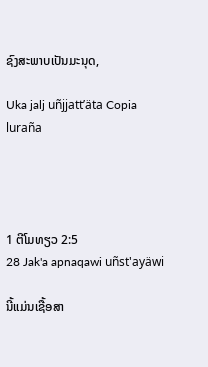ຊົງສະພາບເປັນມະນຸດ,

Uka jalj uñjjattʼäta Copia luraña




1 ຕີໂມທຽວ 2:5
28 Jak'a apnaqawi uñst'ayäwi

ນີ້ແມ່ນເຊື້ອສາ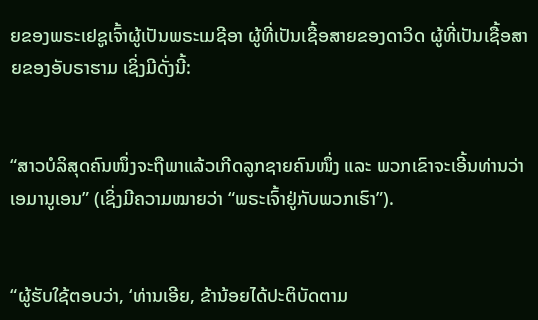ຍຂອງພຣະເຢຊູເຈົ້າຜູ້ເປັນພຣະເມຊີອາ ຜູ້ທີ່ເປັນເຊື້ອສາຍຂອງດາວິດ ຜູ້ທີ່ເປັນເຊື້ອສາຍຂອງອັບຣາຮາມ ເຊິ່ງມີດັ່ງນີ້:


“ສາວບໍລິສຸດຄົນໜຶ່ງຈະຖືພາແລ້ວເກີດລູກຊາຍຄົນໜຶ່ງ ແລະ ພວກເຂົາຈະເອີ້ນທ່ານວ່າເອມານູເອນ” (ເຊິ່ງມີຄວາມໝາຍວ່າ “ພຣະເຈົ້າຢູ່ກັບພວກເຮົາ”).


“ຜູ້ຮັບໃຊ້ຕອບວ່າ, ‘ທ່ານເອີຍ, ຂ້ານ້ອຍໄດ້ປະຕິບັດຕາມ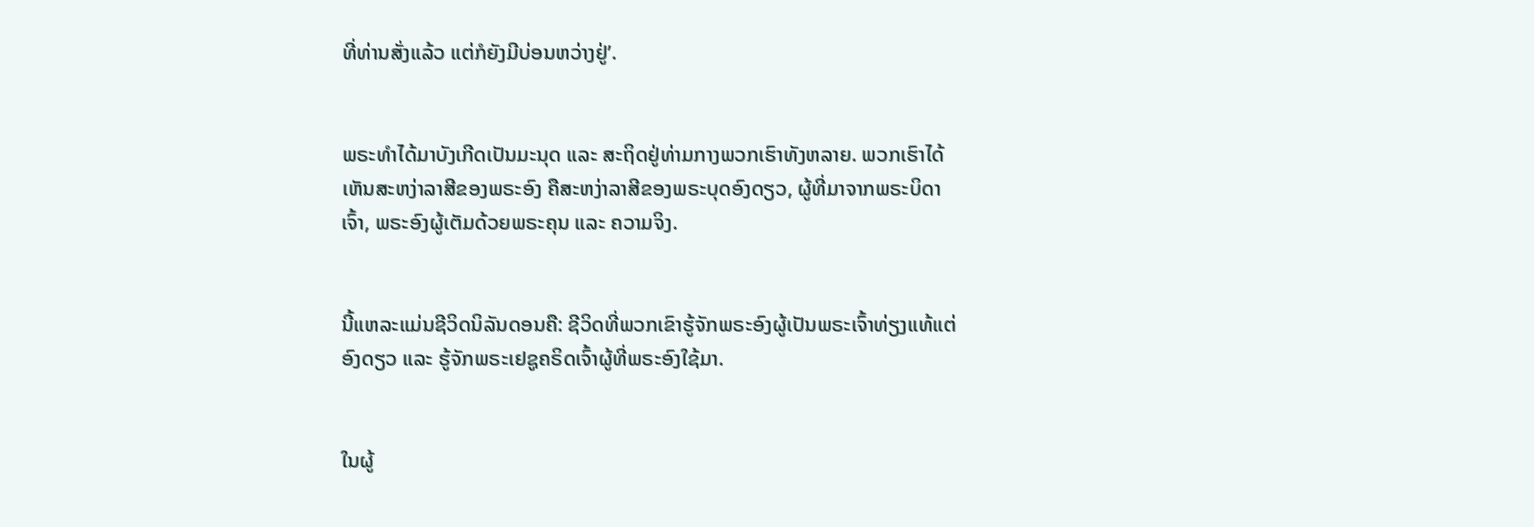ທີ່ທ່ານສັ່ງແລ້ວ ແຕ່ກໍຍັງມີບ່ອນຫວ່າງຢູ່’.


ພຣະທຳໄດ້ມາບັງເກີດເປັນມະນຸດ ແລະ ສະຖິດຢູ່ທ່າມກາງພວກເຮົາທັງຫລາຍ. ພວກເຮົາໄດ້ເຫັນສະຫງ່າລາສີຂອງພຣະອົງ ຄືສະຫງ່າລາສີຂອງພຣະບຸດອົງດຽວ, ຜູ້ທີ່ມາຈາກພຣະບິດາເຈົ້າ, ພຣະອົງຜູ້ເຕັມດ້ວຍພຣະຄຸນ ແລະ ຄວາມຈິງ.


ນີ້ແຫລະແມ່ນຊີວິດນິລັນດອນຄື: ຊີວິດທີ່ພວກເຂົາຮູ້ຈັກພຣະອົງຜູ້ເປັນພຣະເຈົ້າທ່ຽງແທ້ແຕ່ອົງດຽວ ແລະ ຮູ້ຈັກພຣະເຢຊູຄຣິດເຈົ້າຜູ້ທີ່ພຣະອົງໃຊ້ມາ.


ໃນຜູ້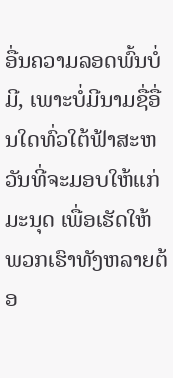ອື່ນຄວາມລອດພົ້ນບໍ່ມີ, ເພາະບໍ່ມີນາມຊື່ອື່ນໃດທົ່ວໃຕ້ຟ້າສະຫວັນທີ່ຈະມອບໃຫ້ແກ່ມະນຸດ ເພື່ອເຮັດໃຫ້ພວກເຮົາທັງຫລາຍຕ້ອ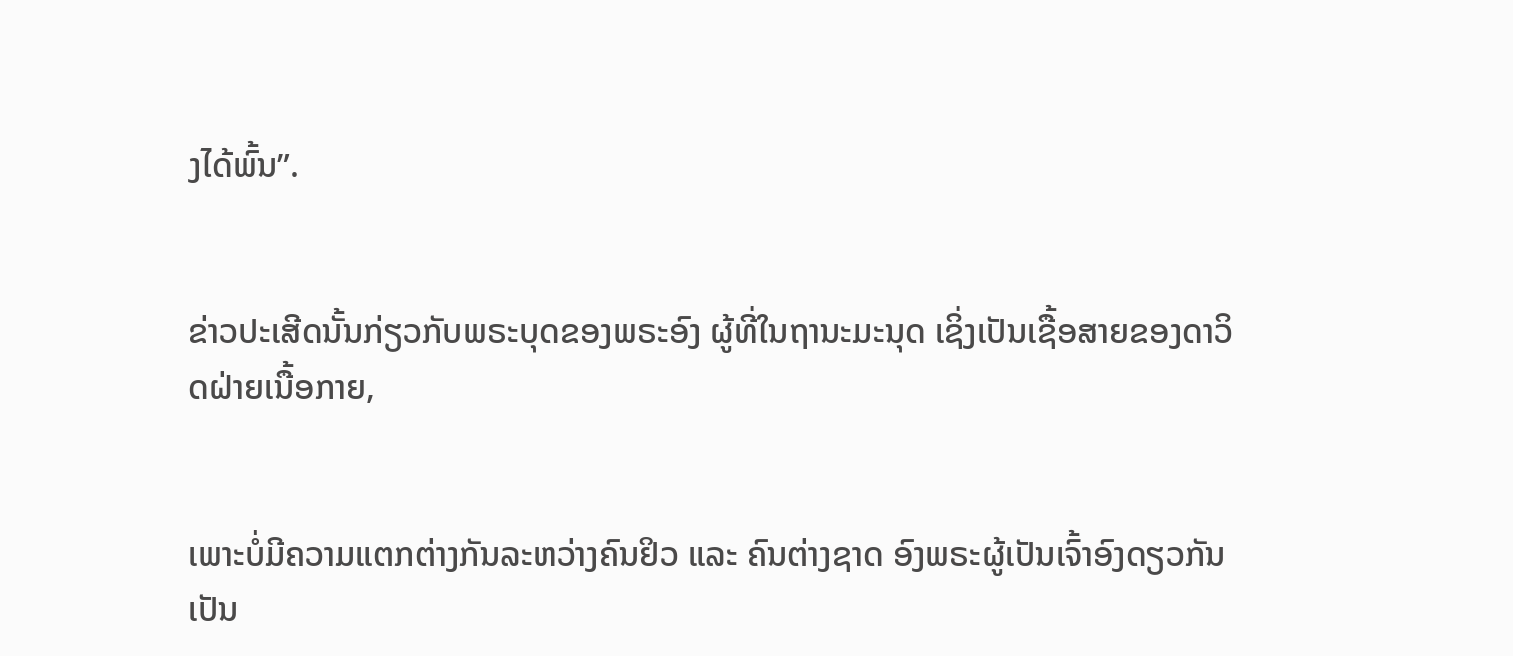ງໄດ້ພົ້ນ”.


ຂ່າວປະເສີດນັ້ນກ່ຽວກັບພຣະບຸດຂອງພຣະອົງ ຜູ້ທີ່ໃນຖານະມະນຸດ ເຊິ່ງເປັນເຊື້ອສາຍຂອງດາວິດຝ່າຍເນື້ອກາຍ,


ເພາະບໍ່ມີຄວາມແຕກຕ່າງກັນລະຫວ່າງຄົນຢິວ ແລະ ຄົນຕ່າງຊາດ ອົງພຣະຜູ້ເປັນເຈົ້າອົງດຽວກັນເປັນ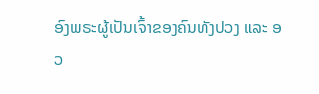ອົງພຣະຜູ້ເປັນເຈົ້າຂອງຄົນທັງປວງ ແລະ ອວ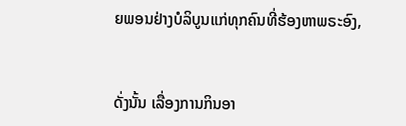ຍພອນຢ່າງບໍລິບູນແກ່ທຸກຄົນທີ່ຮ້ອງຫາພຣະອົງ,


ດັ່ງນັ້ນ ເລື່ອງການກິນອາ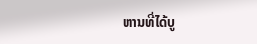ຫານທີ່ໄດ້ບູ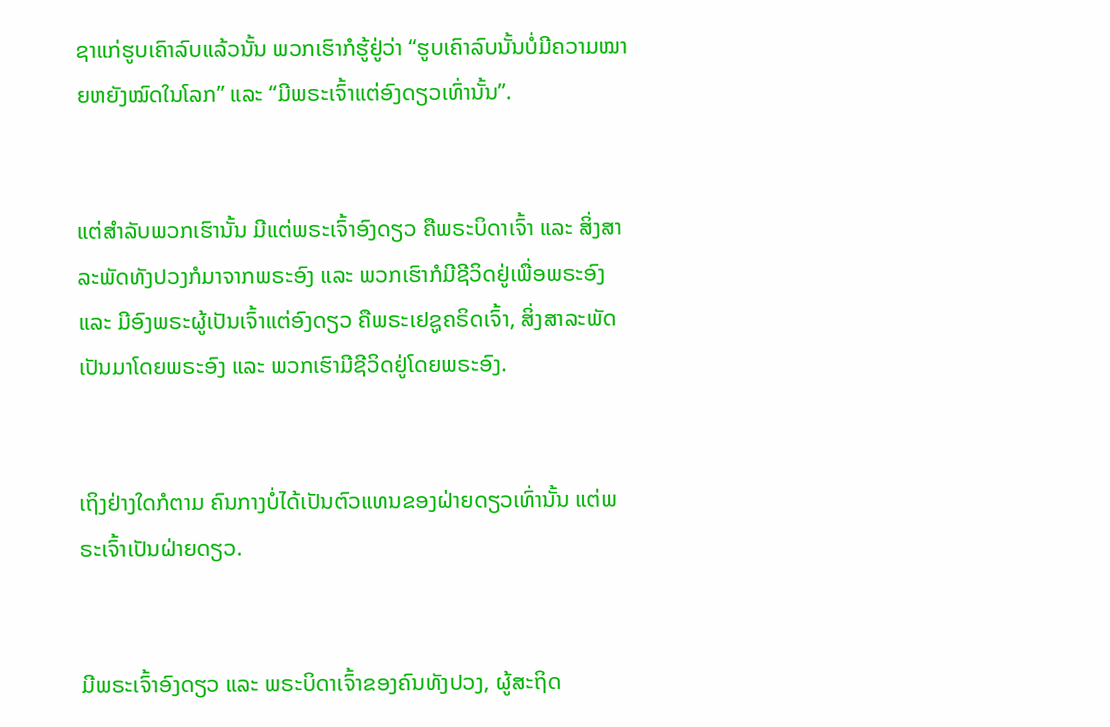ຊາແກ່ຮູບເຄົາລົບແລ້ວນັ້ນ ພວກເຮົາກໍຮູ້ຢູ່ວ່າ “ຮູບເຄົາລົບນັ້ນບໍ່ມີຄວາມໝາຍຫຍັງໝົດໃນໂລກ” ແລະ “ມີພຣະເຈົ້າແຕ່ອົງດຽວເທົ່ານັ້ນ”.


ແຕ່ສຳລັບພວກເຮົານັ້ນ ມີແຕ່ພຣະເຈົ້າອົງດຽວ ຄືພຣະບິດາເຈົ້າ ແລະ ສິ່ງສາລະພັດທັງປວງກໍມາຈາກພຣະອົງ ແລະ ພວກເຮົາກໍມີຊີວິດຢູ່ເພື່ອພຣະອົງ ແລະ ມີອົງພຣະຜູ້ເປັນເຈົ້າແຕ່ອົງດຽວ ຄືພຣະເຢຊູຄຣິດເຈົ້າ, ສິ່ງສາລະພັດເປັນມາໂດຍພຣະອົງ ແລະ ພວກເຮົາມີຊີວິດຢູ່ໂດຍພຣະອົງ.


ເຖິງຢ່າງໃດກໍຕາມ ຄົນກາງບໍ່ໄດ້ເປັນຕົວແທນຂອງຝ່າຍດຽວເທົ່ານັ້ນ ແຕ່ພຣະເຈົ້າເປັນຝ່າຍດຽວ.


ມີພຣະເຈົ້າອົງດຽວ ແລະ ພຣະບິດາເຈົ້າຂອງຄົນທັງປວງ, ຜູ້ສະຖິດ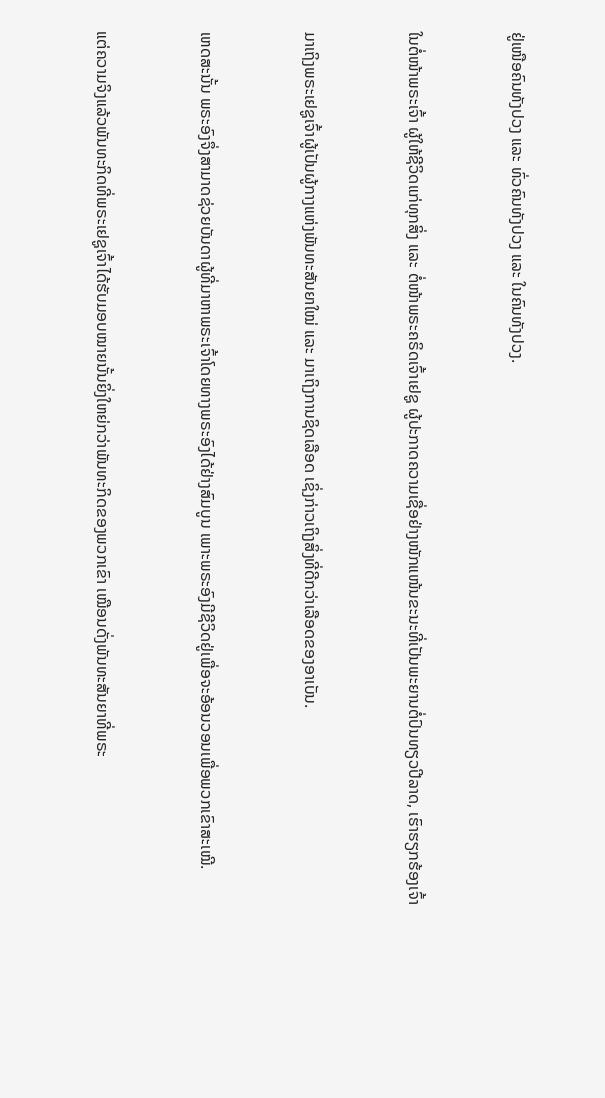ຢູ່ເໜືອຄົນທັງປວງ ແລະ ທົ່ວຄົນທັງປວງ ແລະ ໃນຄົນທັງປວງ.


ໃນຕໍ່ໜ້າພຣະເຈົ້າ ຜູ້ໃຫ້ຊີວິດແກ່ທຸກສິ່ງ ແລະ ຕໍ່ໜ້າພຣະຄຣິດເຈົ້າເຢຊູ ຜູ້ປະກາດຄວາມເຊື່ອຢ່າງໜັກແໜ້ນຂະນະທີ່ເປັນພະຍານຕໍ່ປົນທຽວປີລາດ, ເຮົາຮຽກຮ້ອງເຈົ້າ


ມາເຖິງພຣະເຢຊູເຈົ້າຜູ້ເປັນຜູ້ກາງແຫ່ງພັນທະສັນຍາໃໝ່ ແລະ ມາເຖິງການຊິດເລືອດ ເຊິ່ງກ່າວເຖິງສິ່ງທີ່ດີກວ່າເລືອດຂອງອາເບັນ.


ເຫດສະນັ້ນ ພຣະອົງຈຶ່ງສາມາດຊ່ວຍບັນດາຜູ້ທີ່ມາຫາພຣະເຈົ້າໂດຍທາງພຣະອົງໄດ້ຢ່າງສົມບູນ ເພາະພຣະອົງມີຊີວິດຢູ່ເພື່ອຈະອ້ອນວອນເພື່ອພວກເຂົາສະເໝີ.


ແຕ່ຄວາມຈິງແລ້ວພັນທະກິດທີ່ພຣະເຢຊູເຈົ້າໄດ້ຮັບມອບໝາຍນັ້ນຍິ່ງໃຫຍ່ກວ່າພັນທະກິດຂອງພວກເຂົາ ເໝືອນດັ່ງພັນທະສັນຍາທີ່ພຣະ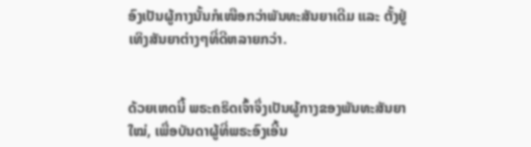ອົງເປັນຜູ້ກາງນັ້ນກໍເໜືອກວ່າພັນທະສັນຍາເດີມ ແລະ ຕັ້ງຢູ່ເທິງສັນຍາຕ່າງໆທີ່ດີຫລາຍກວ່າ.


ດ້ວຍເຫດນີ້ ພຣະຄຣິດເຈົ້າຈຶ່ງເປັນຜູ້ກາງຂອງພັນທະສັນຍາໃໝ່, ເພື່ອບັນດາຜູ້ທີ່ພຣະອົງເອີ້ນ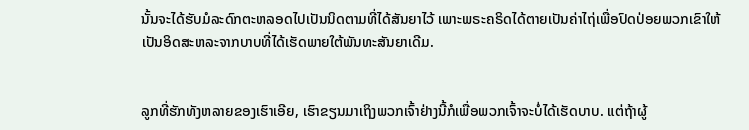ນັ້ນຈະໄດ້ຮັບມໍລະດົກຕະຫລອດໄປເປັນນິດຕາມທີ່ໄດ້ສັນຍາໄວ້ ເພາະພຣະຄຣິດໄດ້ຕາຍເປັນຄ່າໄຖ່ເພື່ອປົດປ່ອຍພວກເຂົາໃຫ້ເປັນອິດສະຫລະຈາກບາບທີ່ໄດ້ເຮັດພາຍໃຕ້ພັນທະສັນຍາເດີມ.


ລູກທີ່ຮັກທັງຫລາຍຂອງເຮົາເອີຍ, ເຮົາຂຽນມາເຖິງພວກເຈົ້າຢ່າງນີ້ກໍເພື່ອພວກເຈົ້າຈະບໍ່ໄດ້ເຮັດບາບ. ແຕ່ຖ້າຜູ້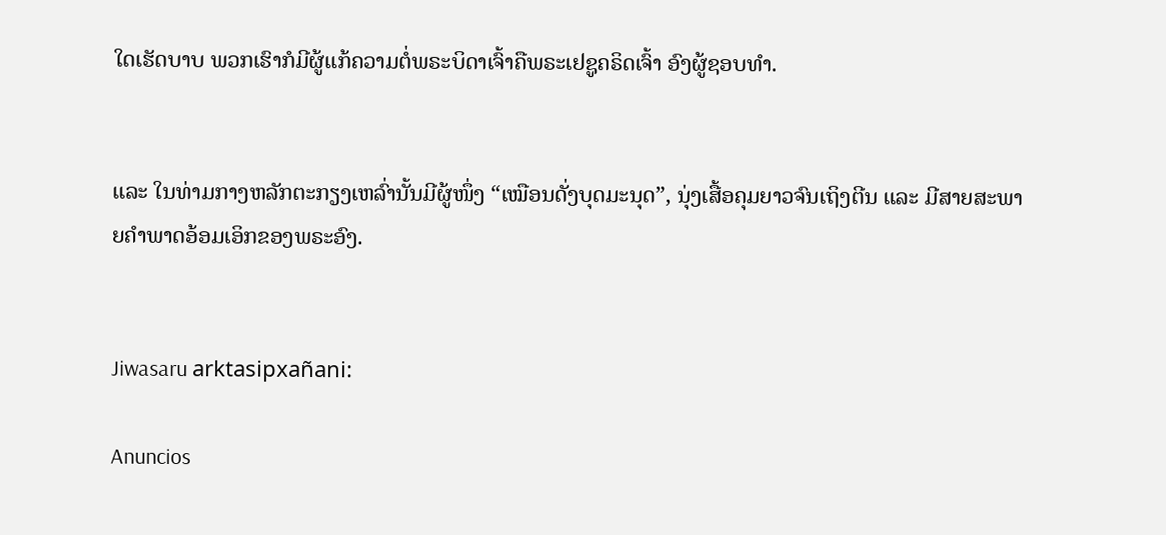ໃດເຮັດບາບ ພວກເຮົາກໍມີຜູ້ແກ້ຄວາມຕໍ່ພຣະບິດາເຈົ້າຄືພຣະເຢຊູຄຣິດເຈົ້າ ອົງຜູ້ຊອບທຳ.


ແລະ ໃນທ່າມກາງຫລັກຕະກຽງເຫລົ່ານັ້ນມີຜູ້ໜຶ່ງ “ເໝືອນດັ່ງບຸດມະນຸດ”, ນຸ່ງເສື້ອຄຸມຍາວຈົນເຖິງຕີນ ແລະ ມີສາຍສະພາຍຄຳພາດອ້ອມເອິກຂອງພຣະອົງ.


Jiwasaru arktasipxañani:

Anuncios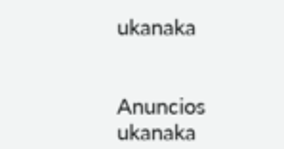ukanaka


Anuncios ukanaka